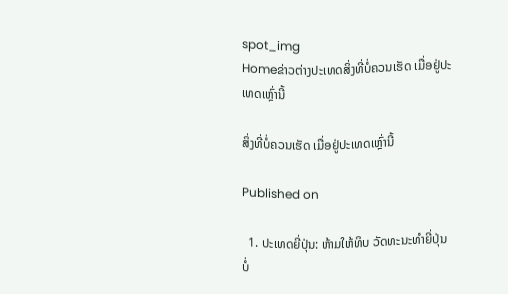spot_img
Homeຂ່າວຕ່າງປະເທດສິ່ງທີ່ບໍ່ຄວນເຮັດ ເມື່ອຢູ່ປະເທດເຫຼົ່ານີ້

ສິ່ງທີ່ບໍ່ຄວນເຮັດ ເມື່ອຢູ່ປະເທດເຫຼົ່ານີ້

Published on

  1. ປະເທດຍີ່ປຸ່ນ: ຫ້າມໃຫ້ທິບ ວັດທະນະທຳຍີ່ປຸ່ນບໍ່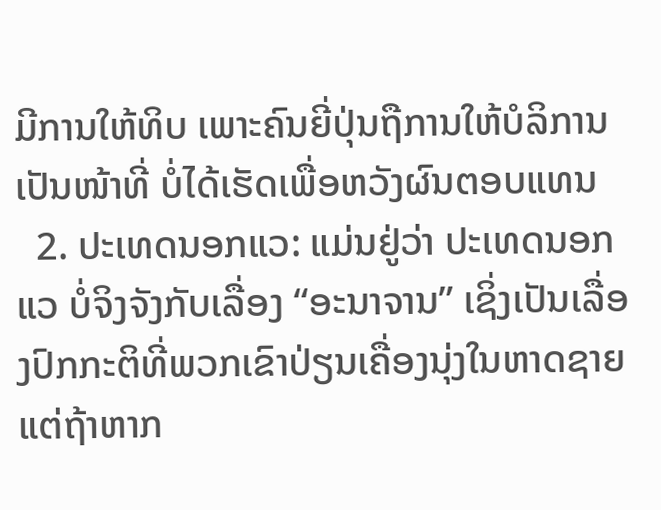ມີການໃຫ້ທິບ ເພາະຄົນຍີ່ປຸ່ນຖືການໃຫ້ບໍລິການເປັນໜ້າທີ່ ບໍ່ໄດ້ເຮັດເພື່ອຫວັງຜົນຕອບແທນ
  2. ປະເທດນອກແວ: ແມ່ນຢູ່ວ່າ ປະເທດນອກແວ ບໍ່ຈິງຈັງກັບເລື່ອງ “ອະນາຈານ” ເຊິ່ງເປັນເລື່ອງປົກກະຕິທີ່ພວກເຂົາປ່ຽນເຄື່ອງນຸ່ງໃນຫາດຊາຍ ແຕ່ຖ້າຫາກ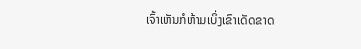ເຈົ້າເຫັນກໍຫ້າມເບິ່ງເຂົາເດັດຂາດ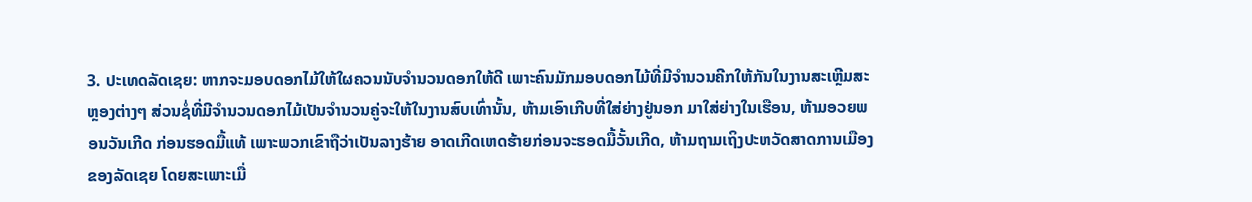3. ປະເທດລັດເຊຍ: ຫາກຈະມອບດອກໄມ້ໃຫ້ໃຜຄວນນັບຈຳນວນດອກໃຫ້ດີ ເພາະຄົນມັກມອບດອກໄມ້ທີ່ມີຈຳນວນຄີກໃຫ້ກັນໃນງານສະເຫຼີມສະຫຼອງຕ່າງໆ ສ່ວນຊໍ່ທີ່ມີຈຳນວນດອກໄມ້ເປັນຈຳນວນຄູ່ຈະໃຫ້ໃນງານສົບເທົ່ານັ້ນ, ຫ້າມເອົາເກີບທີ່ໃສ່ຍ່າງຢູ່ນອກ ມາໃສ່ຍ່າງໃນເຮືອນ, ຫ້າມອວຍພອນວັນເກີດ ກ່ອນຮອດມື້ແທ້ ເພາະພວກເຂົາຖືວ່າເປັນລາງຮ້າຍ ອາດເກີດເຫດຮ້າຍກ່ອນຈະຮອດມື້ວັ້ນເກີດ, ຫ້າມຖາມເຖິງປະຫວັດສາດການເມືອງຂອງລັດເຊຍ ໂດຍສະເພາະເມື່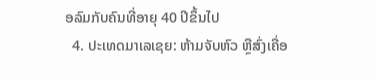ອລົມກັບຄົນທີ່ອາຍຸ 40 ປີຂຶ້ນໄປ
  4. ປະເທດມາເລເຊຍ: ຫ້າມຈັບຫົວ ຫຼືສົ່ງເຄື່ອ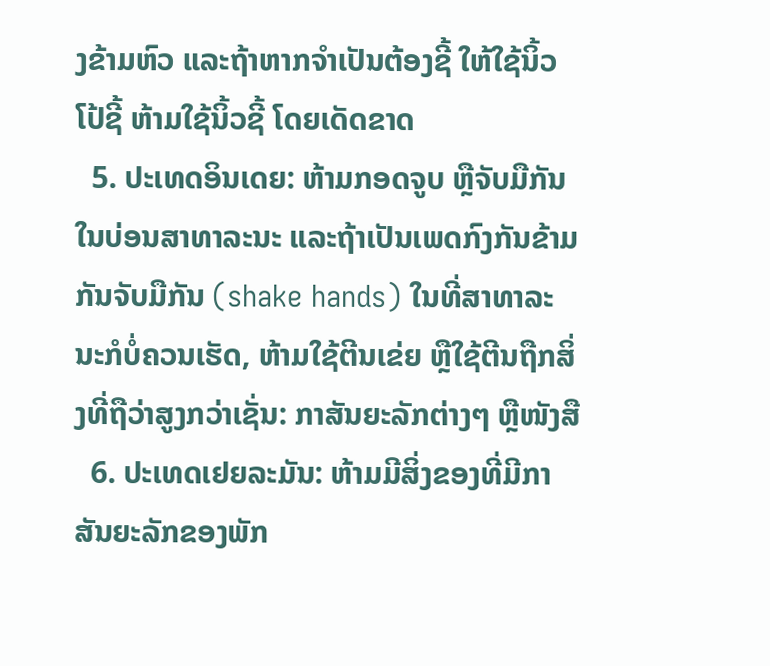ງຂ້າມຫົວ ແລະຖ້າຫາກຈຳເປັນຕ້ອງຊີ້ ໃຫ້ໃຊ້ນິ້ວໂປ້ຊີ້ ຫ້າມໃຊ້ນິ້ວຊີ້ ໂດຍເດັດຂາດ
  5. ປະເທດອິນເດຍ: ຫ້າມກອດຈູບ ຫຼືຈັບມືກັນໃນບ່ອນສາທາລະນະ ແລະຖ້າເປັນເພດກົງກັນຂ້າມກັນຈັບມືກັນ (shake hands) ໃນທີ່ສາທາລະນະກໍບໍ່ຄວນເຮັດ, ຫ້າມໃຊ້ຕີນເຂ່ຍ ຫຼືໃຊ້ຕີນຖືກສິ່ງທີ່ຖືວ່າສູງກວ່າເຊັ່ນ: ກາສັນຍະລັກຕ່າງໆ ຫຼືໜັງສື
  6. ປະເທດເຢຍລະມັນ: ຫ້າມມີສິ່ງຂອງທີ່ມີກາສັນຍະລັກຂອງພັກ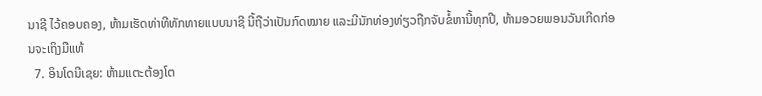ນາຊີ ໄວ້ຄອບຄອງ, ຫ້າມເຮັດທ່າທີທັກທາຍແບບນາຊີ ນີ້ຖືວ່າເປັນກົດໝາຍ ແລະມີນັກທ່ອງທ່ຽວຖືກຈັບຂໍ້ຫານີ້ທຸກປີ, ຫ້າມອວຍພອນວັນເກີດກ່ອນຈະເຖິງມືແທ້
  7. ອິນໂດນີເຊຍ: ຫ້າມແຕະຕ້ອງໂຕ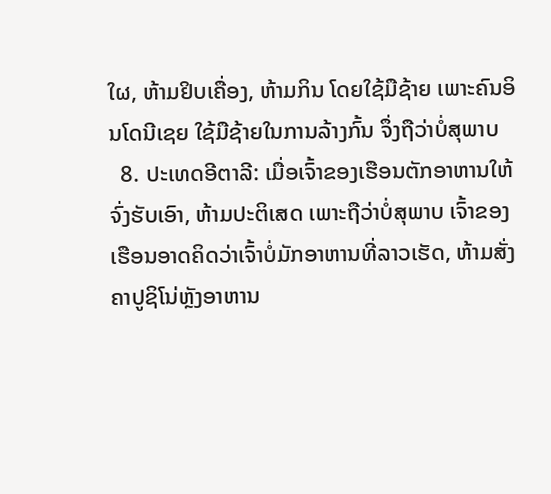ໃຜ, ຫ້າມຢິບເຄື່ອງ, ຫ້າມກິນ ໂດຍໃຊ້ມືຊ້າຍ ເພາະຄົນອິນໂດນີເຊຍ ໃຊ້ມືຊ້າຍໃນການລ້າງກົ້ນ ຈຶ່ງຖືວ່າບໍ່ສຸພາບ
  8. ປະເທດອີຕາລີ: ເມື່ອເຈົ້າຂອງເຮືອນຕັກອາຫານໃຫ້ຈົ່ງຮັບເອົາ, ຫ້າມປະຕິເສດ ເພາະຖືວ່າບໍ່ສຸພາບ ເຈົ້າຂອງເຮືອນອາດຄິດວ່າເຈົ້າບໍ່ມັກອາຫານທີ່ລາວເຮັດ, ຫ້າມສັ່ງຄາປູຊິໂນ່ຫຼັງອາຫານ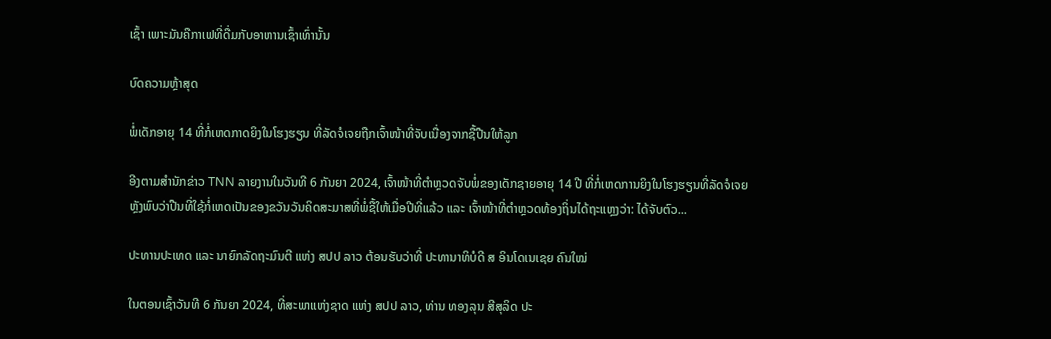ເຊົ້າ ເພາະມັນຄືກາເຟທີ່ດື່ມກັບອາຫານເຊົ້າເທົ່ານັ້ນ

ບົດຄວາມຫຼ້າສຸດ

ພໍ່ເດັກອາຍຸ 14 ທີ່ກໍ່ເຫດກາດຍິງໃນໂຮງຮຽນ ທີ່ລັດຈໍເຈຍຖືກເຈົ້າໜ້າທີ່ຈັບເນື່ອງຈາກຊື້ປືນໃຫ້ລູກ

ອີງຕາມສຳນັກຂ່າວ TNN ລາຍງານໃນວັນທີ 6 ກັນຍາ 2024, ເຈົ້າໜ້າທີ່ຕຳຫຼວດຈັບພໍ່ຂອງເດັກຊາຍອາຍຸ 14 ປີ ທີ່ກໍ່ເຫດການຍິງໃນໂຮງຮຽນທີ່ລັດຈໍເຈຍ ຫຼັງພົບວ່າປືນທີ່ໃຊ້ກໍ່ເຫດເປັນຂອງຂວັນວັນຄິດສະມາສທີ່ພໍ່ຊື້ໃຫ້ເມື່ອປີທີ່ແລ້ວ ແລະ ເຈົ້າໜ້າທີ່ຕຳຫຼວດທ້ອງຖິ່ນໄດ້ຖະແຫຼງວ່າ: ໄດ້ຈັບຕົວ...

ປະທານປະເທດ ແລະ ນາຍົກລັດຖະມົນຕີ ແຫ່ງ ສປປ ລາວ ຕ້ອນຮັບວ່າທີ່ ປະທານາທິບໍດີ ສ ອິນໂດເນເຊຍ ຄົນໃໝ່

ໃນຕອນເຊົ້າວັນທີ 6 ກັນຍາ 2024, ທີ່ສະພາແຫ່ງຊາດ ແຫ່ງ ສປປ ລາວ, ທ່ານ ທອງລຸນ ສີສຸລິດ ປະ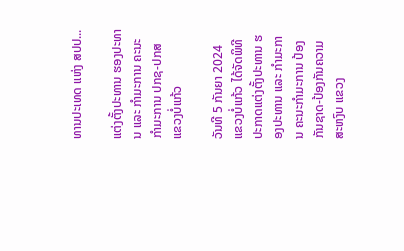ທານປະເທດ ແຫ່ງ ສປປ...

ແຕ່ງຕັ້ງປະທານ ຮອງປະທານ ແລະ ກຳມະການ ຄະນະກຳມະການ ປກຊ-ປກສ ແຂວງບໍ່ແກ້ວ

ວັນທີ 5 ກັນຍາ 2024 ແຂວງບໍ່ແກ້ວ ໄດ້ຈັດພິທີປະກາດແຕ່ງຕັ້ງປະທານ ຮອງປະທານ ແລະ ກຳມະການ ຄະນະກຳມະການ ປ້ອງກັນຊາດ-ປ້ອງກັນຄວາມສະຫງົບ ແຂວງ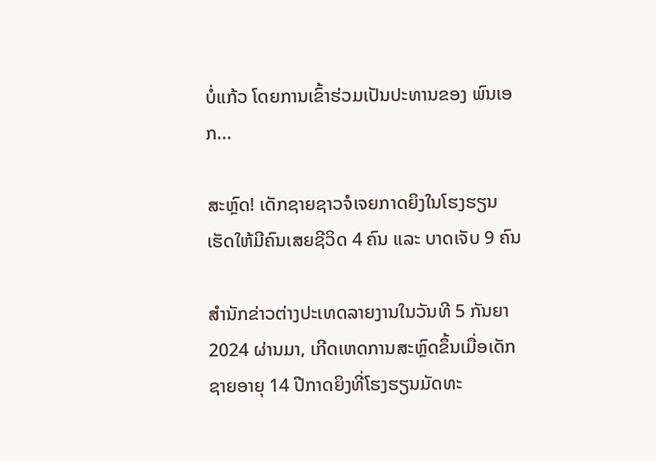ບໍ່ແກ້ວ ໂດຍການເຂົ້າຮ່ວມເປັນປະທານຂອງ ພົນເອກ...

ສະຫຼົດ! ເດັກຊາຍຊາວຈໍເຈຍກາດຍິງໃນໂຮງຮຽນ ເຮັດໃຫ້ມີຄົນເສຍຊີວິດ 4 ຄົນ ແລະ ບາດເຈັບ 9 ຄົນ

ສຳນັກຂ່າວຕ່າງປະເທດລາຍງານໃນວັນທີ 5 ກັນຍາ 2024 ຜ່ານມາ, ເກີດເຫດການສະຫຼົດຂຶ້ນເມື່ອເດັກຊາຍອາຍຸ 14 ປີກາດຍິງທີ່ໂຮງຮຽນມັດທະ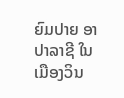ຍົມປາຍ ອາປາລາຊີ ໃນເມືອງວິນ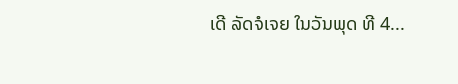ເດີ ລັດຈໍເຈຍ ໃນວັນພຸດ ທີ 4...